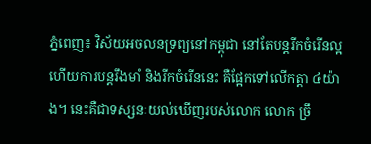ភ្នំពេញ៖ វិស័យអចលនទ្រព្យនៅកម្ពុជា នៅតែបន្ដរីកចំរើនល្អ ហើយការបន្ដរឹងមាំ និងរីកចំរើននេះ គឺផ្អែកទៅលើកត្តា ៤យ៉ាង។ នេះគឺជាទស្សនៈយល់ឃើញរបស់លោក លោក ច្រឹ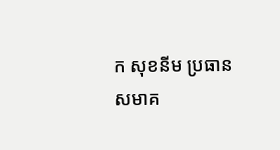ក សុខនីម ប្រធានសមាគ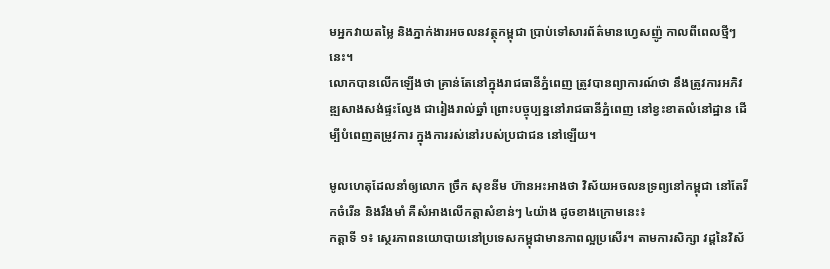មអ្នកវាយតម្លៃ និងភ្នាក់ងារអចលនវត្ថុកម្ពុជា ប្រាប់ទៅសារព័ត៌មានហ្វេសញ៉ូ កាលពីពេលថ្មីៗនេះ។
លោកបានលើកឡើងថា គ្រាន់តែនៅក្នុងរាជធានីភ្នំពេញ ត្រូវបានព្យាការណ៍ថា នឹងត្រូវការអភិវឌ្ឍសាងសង់ផ្ទះល្វែង ជារៀងរាល់ឆ្នាំ ព្រោះបច្ចុប្បន្ននៅរាជធានីភ្នំពេញ នៅខ្វះខាតលំនៅដ្ឋាន ដើម្បីបំពេញតម្រូវការ ក្នុងការរស់នៅរបស់ប្រជាជន នៅឡើយ។

មូលហេតុដែលនាំឲ្យលោក ច្រឹក សុខនីម ហ៊ានអះអាងថា វិស័យអចលនទ្រព្យនៅកម្ពុជា នៅតែរីកចំរើន និងរឹងមាំ គឺសំអាងលើកត្តាសំខាន់ៗ ៤យ៉ាង ដូចខាងក្រោមនេះ៖
កត្តាទី ១៖ ស្ថេរភាពនយោបាយនៅប្រទេសកម្ពុជាមានភាពល្អប្រសើរ។ តាមការសិក្សា វដ្ដនៃវិស័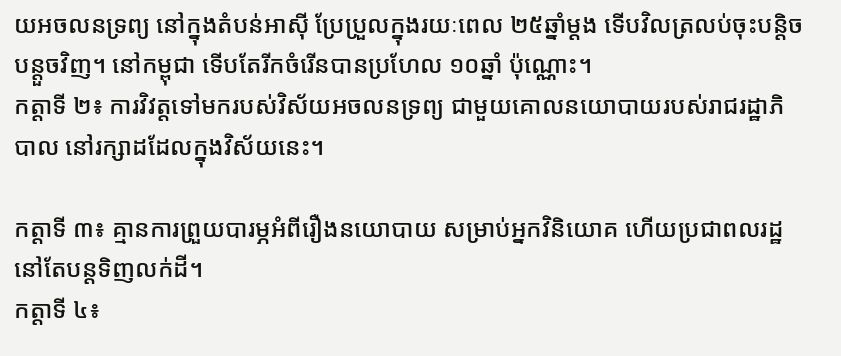យអចលនទ្រព្យ នៅក្នុងតំបន់អាស៊ី ប្រែប្រួលក្នុងរយៈពេល ២៥ឆ្នាំម្ដង ទើបវិលត្រលប់ចុះបន្តិចបន្តួចវិញ។ នៅកម្ពុជា ទើបតែរីកចំរើនបានប្រហែល ១០ឆ្នាំ ប៉ុណ្ណោះ។
កត្តាទី ២៖ ការវិវត្តទៅមករបស់វិស័យអចលនទ្រព្យ ជាមួយគោលនយោបាយរបស់រាជរដ្ឋាភិបាល នៅរក្សាដដែលក្នុងវិស័យនេះ។

កត្តាទី ៣៖ គ្មានការព្រួយបារម្ភអំពីរឿងនយោបាយ សម្រាប់អ្នកវិនិយោគ ហើយប្រជាពលរដ្ឋនៅតែបន្តទិញលក់ដី។
កត្តាទី ៤៖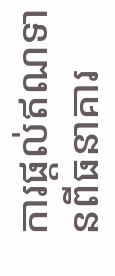ការផ្ដល់ឥណទានពីធនាគារ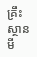គ្រឹះស្ថានមី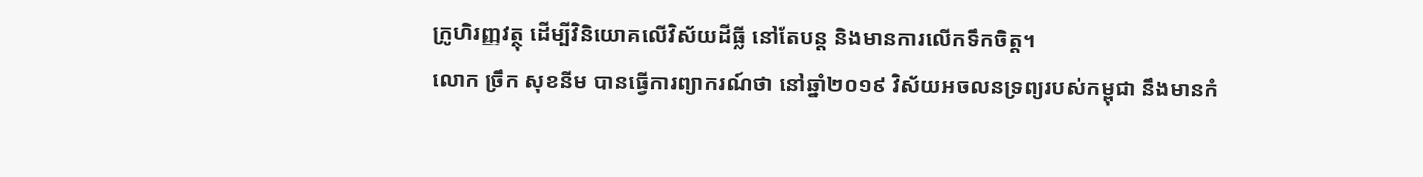ក្រូហិរញ្ញវត្ថុ ដើម្បីវិនិយោគលើវិស័យដីធ្លី នៅតែបន្ត និងមានការលើកទឹកចិត្ត។
លោក ច្រឹក សុខនីម បានធ្វើការព្យាករណ៍ថា នៅឆ្នាំ២០១៩ វិស័យអចលនទ្រព្យរបស់កម្ពុជា នឹងមានកំ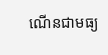ណើនជាមធ្យ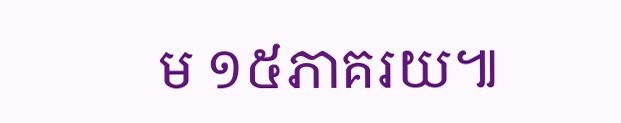ម ១៥ភាគរយ៕